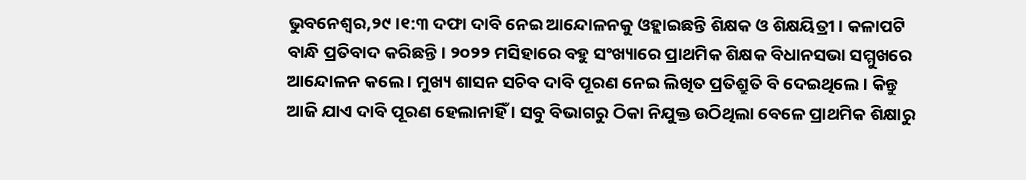ଭୁବନେଶ୍ବର,୨୯।୧:୩ ଦଫା ଦାବି ନେଇ ଆନ୍ଦୋଳନକୁ ଓହ୍ଲାଇଛନ୍ତି ଶିକ୍ଷକ ଓ ଶିକ୍ଷୟିତ୍ରୀ । କଳାପଟି ବାନ୍ଧି ପ୍ରତିବାଦ କରିଛନ୍ତି। ୨୦୨୨ ମସିହାରେ ବହୁ ସଂଖ୍ୟାରେ ପ୍ରାଥମିକ ଶିକ୍ଷକ ବିଧାନସଭା ସମ୍ମୁଖରେ ଆନ୍ଦୋଳନ କଲେ । ମୁଖ୍ୟ ଶାସନ ସଚିବ ଦାବି ପୂରଣ ନେଇ ଲିଖିତ ପ୍ରତିଶ୍ରୁତି ବି ଦେଇଥିଲେ । କିନ୍ତୁ ଆଜି ଯାଏ ଦାବି ପୂରଣ ହେଲାନାହିଁ । ସବୁ ବିଭାଗରୁ ଠିକା ନିଯୁକ୍ତ ଉଠିଥିଲା ବେଳେ ପ୍ରାଥମିକ ଶିକ୍ଷାରୁ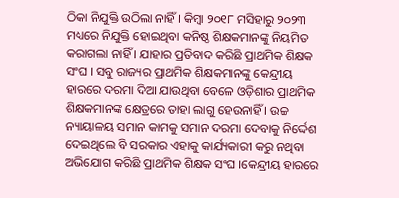ଠିକା ନିଯୁକ୍ତି ଉଠିଲା ନାହିଁ । କିମ୍ବା ୨୦୧୮ ମସିହାରୁ ୨୦୨୩ ମଧ୍ୟରେ ନିଯୁକ୍ତି ହୋଇଥିବା କନିଷ୍ଠ ଶିକ୍ଷକମାନଙ୍କୁ ନିୟମିତ କରାଗଲା ନାହିଁ । ଯାହାର ପ୍ରତିବାଦ କରିଛି ପ୍ରାଥମିକ ଶିକ୍ଷକ ସଂଘ । ସବୁ ରାଜ୍ୟର ପ୍ରାଥମିକ ଶିକ୍ଷକମାନଙ୍କୁ କେନ୍ଦ୍ରୀୟ ହାରରେ ଦରମା ଦିଆ ଯାଉଥିବା ବେଳେ ଓଡ଼ିଶାର ପ୍ରାଥମିକ ଶିକ୍ଷକମାନଙ୍କ କ୍ଷେତ୍ରରେ ତାହା ଲାଗୁ ହେଉନାହିଁ । ଉଚ୍ଚ ନ୍ୟାୟାଳୟ ସମାନ କାମକୁ ସମାନ ଦରମା ଦେବାକୁ ନିର୍ଦ୍ଦେଶ ଦେଇଥିଲେ ବି ସରକାର ଏହାକୁ କାର୍ଯ୍ୟକାରୀ କରୁ ନଥିବା ଅଭିଯୋଗ କରିଛି ପ୍ରାଥମିକ ଶିକ୍ଷକ ସଂଘ ।କେନ୍ଦ୍ରୀୟ ହାରରେ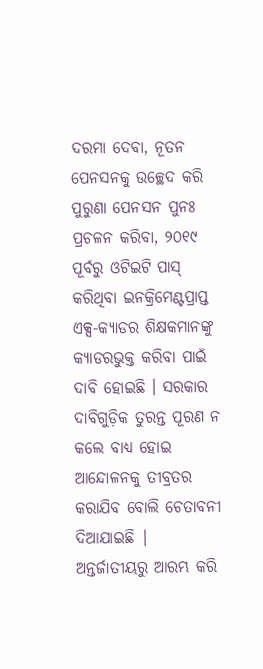ଦରମା ଦେବା, ନୂତନ ପେନସନକୁ ଉଚ୍ଛେଦ କରି ପୁରୁଣା ପେନସନ ପୁନଃ ପ୍ରଚଳନ କରିବା, ୨୦୧୯ ପୂର୍ବରୁ ଓଟିଇଟି ପାସ୍ କରିଥିବା ଇନକ୍ରିମେଣ୍ଟପ୍ରାପ୍ତ ଏକ୍ସ-କ୍ୟାଡର ଶିକ୍ଷକମାନଙ୍କୁ କ୍ୟାଡରଭୁକ୍ତ କରିବା ପାଇଁ ଦାବି ହୋଇଛି । ସରକାର ଦାବିଗୁଡ଼ିକ ତୁରନ୍ତ ପୂରଣ ନ କଲେ ବାଧ୍ୟ ହୋଇ ଆନ୍ଦୋଳନକୁ ତୀବ୍ରତର କରାଯିବ ବୋଲି ଚେତାବନୀ ଦିଆଯାଇଛି |
ଅନ୍ତର୍ଜାତୀୟରୁ ଆରମ୍ଭ କରି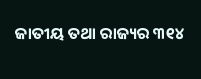ଜାତୀୟ ତଥା ରାଜ୍ୟର ୩୧୪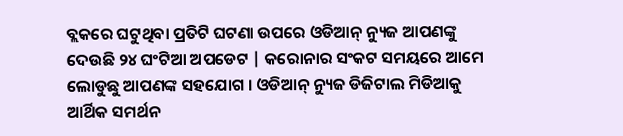ବ୍ଲକରେ ଘଟୁଥିବା ପ୍ରତିଟି ଘଟଣା ଉପରେ ଓଡିଆନ୍ ନ୍ୟୁଜ ଆପଣଙ୍କୁ ଦେଉଛି ୨୪ ଘଂଟିଆ ଅପଡେଟ | କରୋନାର ସଂକଟ ସମୟରେ ଆମେ ଲୋଡୁଛୁ ଆପଣଙ୍କ ସହଯୋଗ । ଓଡିଆନ୍ ନ୍ୟୁଜ ଡିଜିଟାଲ ମିଡିଆକୁ ଆର୍ଥିକ ସମର୍ଥନ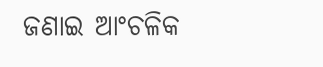ଜଣାଇ ଆଂଚଳିକ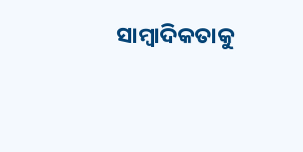ସାମ୍ବାଦିକତାକୁ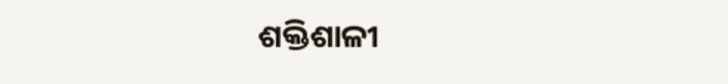ଶକ୍ତିଶାଳୀ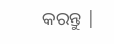କରନ୍ତୁ |